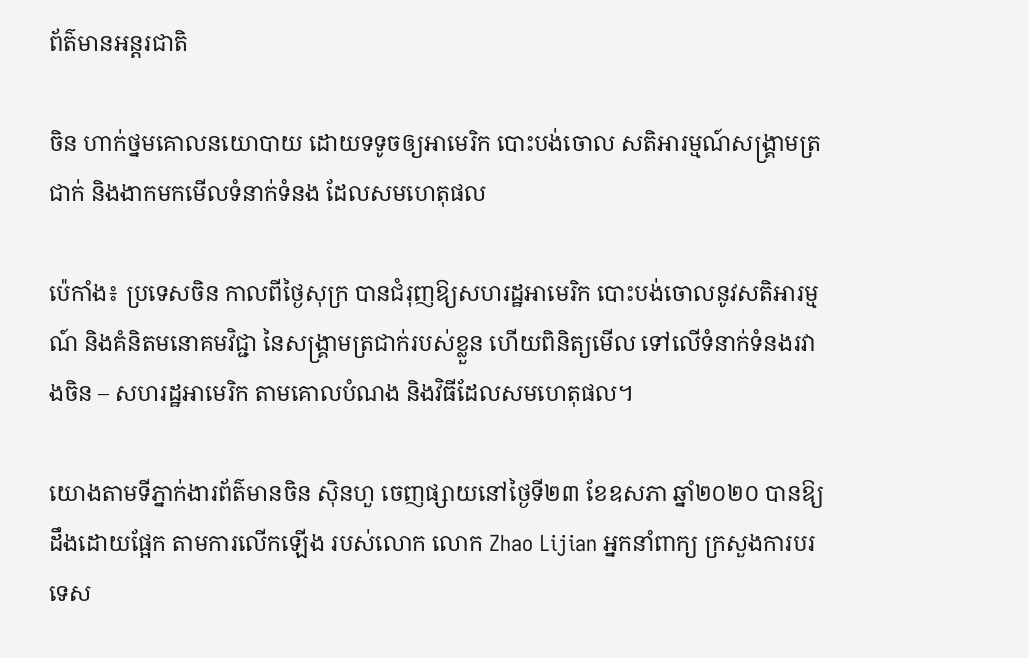ព័ត៌មានអន្តរជាតិ

ចិន ហាក់ថ្នមគោលនយោបាយ ដោយទទូចឲ្យអាមេរិក បោះបង់ចោល សតិអារម្មណ៍សង្គ្រាមត្រជាក់ និងងាកមកមើលទំនាក់ទំនង ដែលសមហេតុផល

ប៉េកាំង៖ ប្រទេសចិន កាលពីថ្ងៃសុក្រ បានជំរុញឱ្យសហរដ្ឋអាមេរិក បោះបង់ចោលនូវសតិអារម្មណ៍ និងគំនិតមនោគមវិជ្ជា នៃសង្គ្រាមត្រជាក់របស់ខ្លួន ហើយពិនិត្យមើល ទៅលើទំនាក់ទំនងរវាងចិន – សហរដ្ឋអាមេរិក តាមគោលបំណង និងវិធីដែលសមហេតុផល។

យោងតាមទីភ្នាក់ងារព័ត៌មានចិន ស៊ិនហួ ចេញផ្សាយនៅថ្ងៃទី២៣ ខែឧសភា ឆ្នាំ២០២០ បានឱ្យដឹងដោយផ្អែក តាមការលើកឡើង របស់លោក លោក Zhao Lijian អ្នកនាំពាក្យ ក្រសួងការបរទេស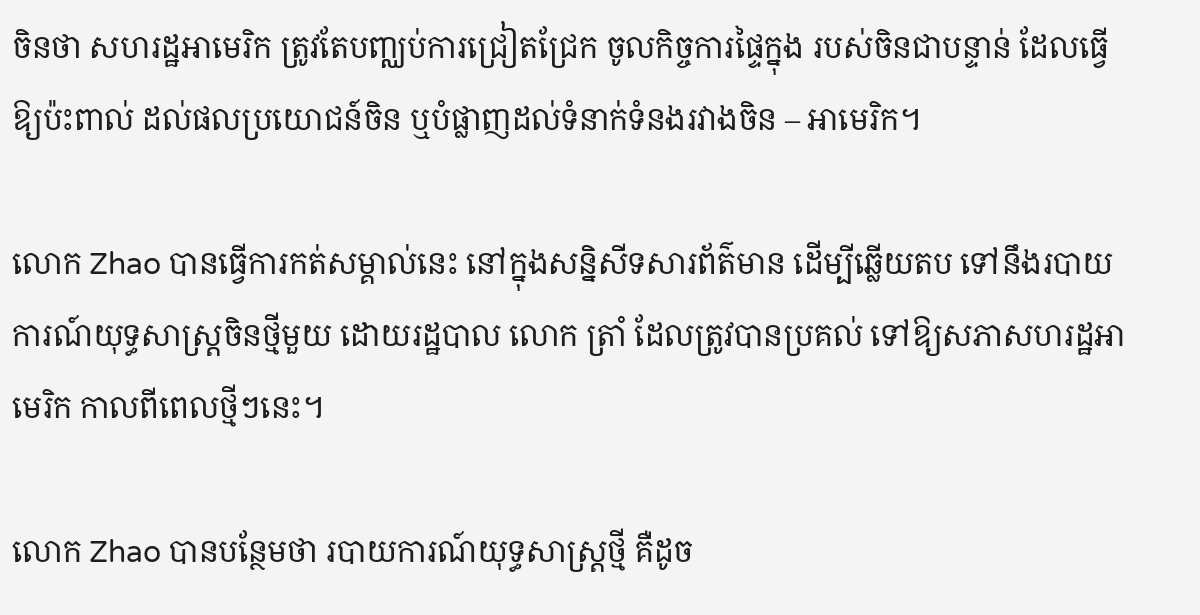ចិនថា សហរដ្ឋអាមេរិក ត្រូវតែបញ្ឈប់ការជ្រៀតជ្រែក ចូលកិច្ចការផ្ទៃក្នុង របស់ចិនជាបន្ទាន់ ដែលធ្វើឱ្យប៉ះពាល់ ដល់ផលប្រយោជន៍ចិន ឬបំផ្លាញដល់ទំនាក់ទំនងរវាងចិន – អាមេរិក។

លោក Zhao បានធ្វើការកត់សម្គាល់នេះ នៅក្នុងសន្និសីទសារព័ត៌មាន ដើម្បីឆ្លើយតប ទៅនឹងរបាយការណ៍យុទ្ធសាស្ត្រចិនថ្មីមួយ ដោយរដ្ឋបាល លោក ត្រាំ ដែលត្រូវបានប្រគល់ ទៅឱ្យសភាសហរដ្ឋអាមេរិក កាលពីពេលថ្មីៗនេះ។

លោក Zhao បានបន្ថែមថា របាយការណ៍យុទ្ធសាស្ត្រថ្មី គឺដូច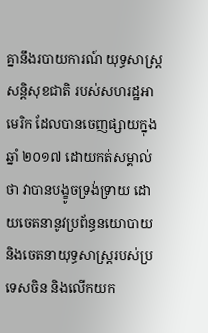គ្នានឹងរបាយការណ៍ យុទ្ធសាស្ត្រសន្តិសុខជាតិ របស់សហរដ្ឋអាមេរិក ដែលបានចេញផ្សាយក្នុងឆ្នាំ ២០១៧ ដោយកត់សម្គាល់ថា វាបានបង្ខូចទ្រង់ទ្រាយ ដោយចេតនានូវប្រព័ន្ធនយោបាយ និងចេតនាយុទ្ធសាស្ត្ររបស់ប្រទេសចិន និងលើកយក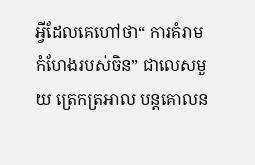អ្វីដែលគេហៅថា“ ការគំរាមកំហែងរបស់ចិន” ជាលេសមួយ ត្រេកត្រអាល បន្តគោលន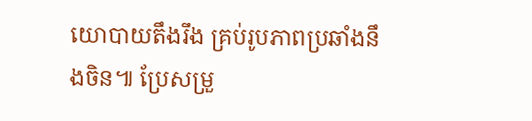យោបាយតឹងរឹង គ្រប់រូបភាពប្រឆាំងនឹងចិន៕ ប្រែសម្រួ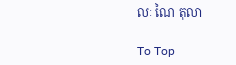លៈ ណៃ តុលា

To Top